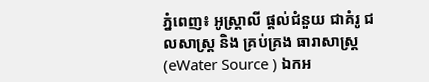ភ្នំពេញ៖ អូស្ត្រាលី ផ្តល់ជំនួយ ជាគំរូ ជលសាស្រ្ត និង គ្រប់គ្រង ធារាសាស្រ្ត (eWater Source ) ឯកអ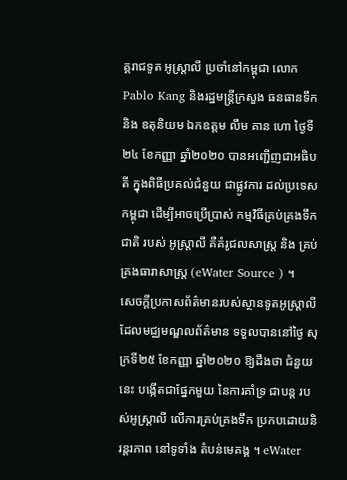គ្គរាជទូត អូស្ត្រាលី ប្រចាំនៅកម្ពុជា លោក Pablo Kang និងរដ្ឋមន្ត្រីក្រសួង ធនធានទឹក និង ឧតុនិយម ឯកឧត្តម លឹម គាន ហោ ថ្ងៃទី ២៤ ខែកញ្ញា ឆ្នាំ២០២០ បានអញ្ជើញជាអធិបតី ក្នុងពិធីប្រគល់ជំនួយ ជាផ្លូវការ ដល់ប្រទេសកម្ពុជា ដើម្បីអាចប្រើប្រាស់ កម្មវិធីគ្រប់គ្រងទឹកជាតិ របស់ អូស្ត្រាលី គឺគំរូជលសាស្ត្រ និង គ្រប់គ្រងធារាសាស្រ្ត (eWater Source ) ។
សេចក្តីប្រកាសព័ត៌មានរបស់ស្ថានទូតអូស្ត្រាលី ដែលមជ្ឈមណ្ឌលព័ត៌មាន ទទួលបាននៅថ្ងៃ សុក្រទី២៥ ខែកញ្ញា ឆ្នាំ២០២០ ឱ្យដឹងថា ជំនួយនេះ បង្កើតជាផ្នែកមួយ នៃការគាំទ្រ ជាបន្ត របស់អូស្ត្រាលី លើការគ្រប់គ្រងទឹក ប្រកបដោយនិរន្តរភាព នៅទូទាំង តំបន់មេគង្គ ។ eWater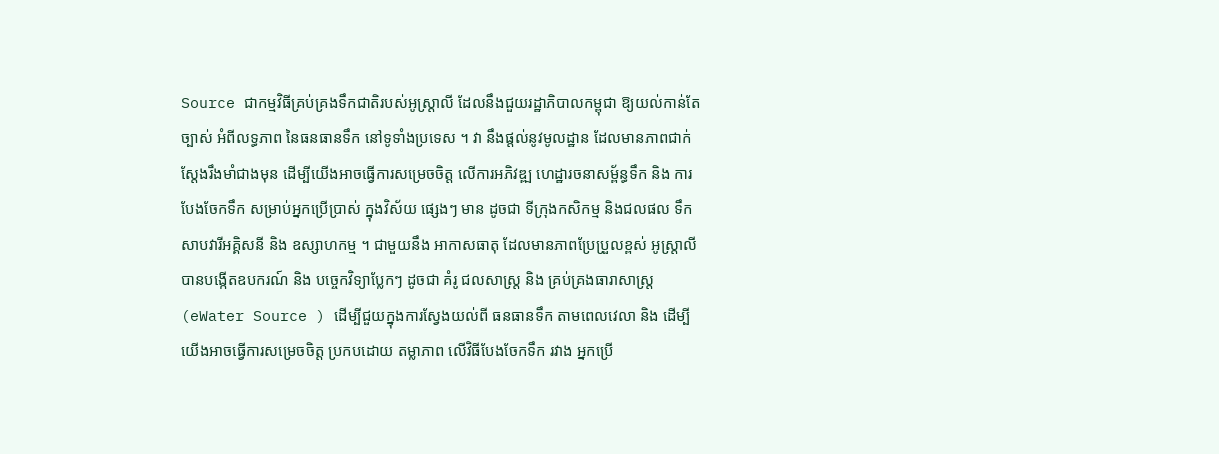Source ជាកម្មវិធីគ្រប់គ្រងទឹកជាតិរបស់អូស្ត្រាលី ដែលនឹងជួយរដ្ឋាភិបាលកម្ពុជា ឱ្យយល់កាន់តែច្បាស់ អំពីលទ្ធភាព នៃធនធានទឹក នៅទូទាំងប្រទេស ។ វា នឹងផ្តល់នូវមូលដ្ឋាន ដែលមានភាពជាក់ស្តែងរឹងមាំជាងមុន ដើម្បីយើងអាចធ្វើការសម្រេចចិត្ត លើការអភិវឌ្ឍ ហេដ្ឋារចនាសម្ព័ន្ធទឹក និង ការបែងចែកទឹក សម្រាប់អ្នកប្រើប្រាស់ ក្នុងវិស័យ ផ្សេងៗ មាន ដូចជា ទីក្រុងកសិកម្ម និងជលផល ទឹកសាបវារីអគ្គិសនី និង ឧស្សាហកម្ម ។ ជាមួយនឹង អាកាសធាតុ ដែលមានភាពប្រែប្រួលខ្ពស់ អូស្ត្រាលី បានបង្កើតឧបករណ៍ និង បច្ចេកវិទ្យាប្លែកៗ ដូចជា គំរូ ជលសាស្រ្ត និង គ្រប់គ្រងធារាសាស្រ្ត (eWater Source ) ដើម្បីជួយក្នុងការស្វែងយល់ពី ធនធានទឹក តាមពេលវេលា និង ដើម្បី យើងអាចធ្វើការសម្រេចចិត្ត ប្រកបដោយ តម្លាភាព លើវិធីបែងចែកទឹក រវាង អ្នកប្រើ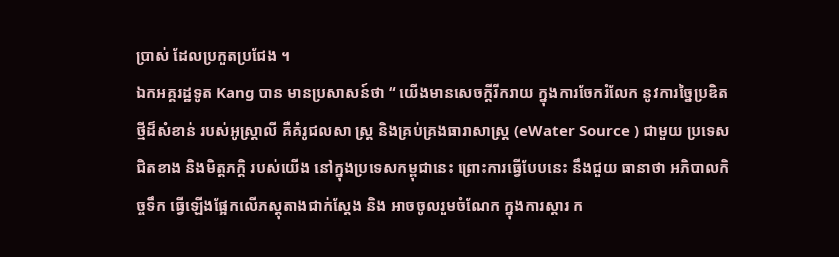ប្រាស់ ដែលប្រកួតប្រជែង ។
ឯកអគ្គរដ្ឋទូត Kang បាន មានប្រសាសន៍ថា “ យើងមានសេចក្តីរីករាយ ក្នុងការចែករំលែក នូវការច្នៃប្រឌិតថ្មីដ៏សំខាន់ របស់អូស្ត្រាលី គឺគំរូជលសា ស្រ្ត និងគ្រប់គ្រងធារាសាស្រ្ត (eWater Source ) ជាមួយ ប្រទេសជិតខាង និងមិត្តភក្តិ របស់យើង នៅក្នុងប្រទេសកម្ពុជានេះ ព្រោះការធ្វើបែបនេះ នឹងជួយ ធានាថា អភិបាលកិច្ចទឹក ធ្វើឡើងផ្អែកលើភស្តុតាងជាក់ស្តែង និង អាចចូលរួមចំណែក ក្នុងការស្ដារ ក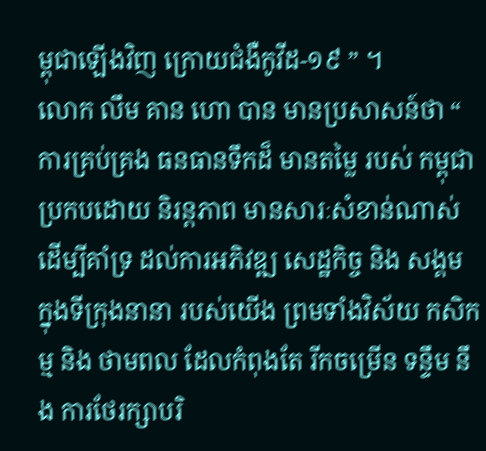ម្ពុជាឡើងវិញ ក្រោយជំងឺកូវីដ-១៩ ” ។
លោក លឹម គាន ហោ បាន មានប្រសាសន៍ថា “ ការគ្រប់គ្រង ធនធានទឹកដ៏ មានតម្លៃ របស់ កម្ពុជា ប្រកបដោយ និរន្តភាព មានសារៈសំខាន់ណាស់ ដើម្បីគាំទ្រ ដល់ការអភិវឌ្ឍ សេដ្ឋកិច្ច និង សង្គម ក្នុងទីក្រុងនានា របស់យើង ព្រមទាំងវិស័យ កសិកម្ម និង ថាមពល ដែលកំពុងតែ រីកចម្រើន ទន្ទឹម នឹង ការថែរក្សាបរិ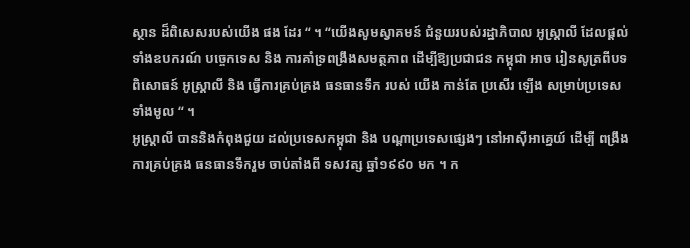ស្ថាន ដ៏ពិសេសរបស់យើង ផង ដែរ “ ។ “យើងសូមស្វាគមន៍ ជំនួយរបស់រដ្ឋាភិបាល អូស្ត្រាលី ដែលផ្តល់ទាំងឧបករណ៍ បច្ចេកទេស និង ការគាំទ្រពង្រឹងសមត្ថភាព ដើម្បីឱ្យប្រជាជន កម្ពុជា អាច រៀនសូត្រពីបទពិសោធន៍ អូស្ត្រាលី និង ធ្វើការគ្រប់គ្រង ធនធានទឹក របស់ យើង កាន់តែ ប្រសើរ ឡើង សម្រាប់ប្រទេសទាំងមូល “ ។
អូស្ត្រាលី បាននិងកំពុងជួយ ដល់ប្រទេសកម្ពុជា និង បណ្តាប្រទេសផ្សេងៗ នៅអាស៊ីអាគ្នេយ៍ ដើម្បី ពង្រឹង ការគ្រប់គ្រង ធនធានទឹករួម ចាប់តាំងពី ទសវត្ស ឆ្នាំ១៩៩០ មក ។ ក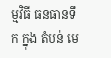ម្មវិធី ធនធានទឹក ក្នុង តំបន់ មេ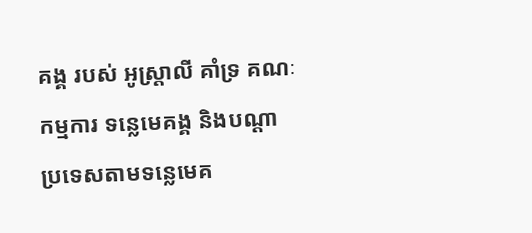គង្គ របស់ អូស្ត្រាលី គាំទ្រ គណៈកម្មការ ទន្លេមេគង្គ និងបណ្តា ប្រទេសតាមទន្លេមេគ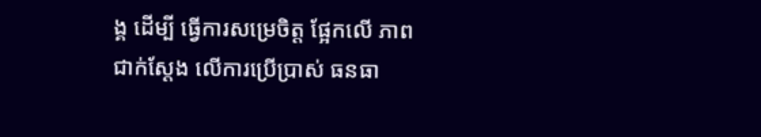ង្គ ដើម្បី ធ្វើការសម្រេចិត្ត ផ្អែកលើ ភាពជាក់ស្តែង លើការប្រើប្រាស់ ធនធា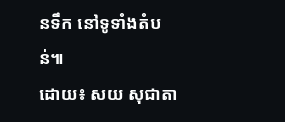នទឹក នៅទូទាំងតំបន់៕
ដោយ៖ សយ សុជាតា